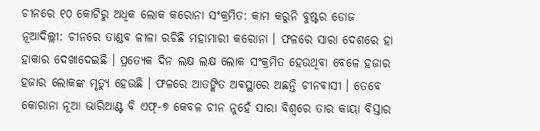ଚୀନରେ ୧୦ କୋଟିରୁ ଅଧିକ ଲୋକ କରୋନା ସଂକ୍ରମିତ: କାମ କରୁନି ବୁଷ୍ଟର ଡୋଜ
ନୂଆଦିଲ୍ଲୀ: ଚୀନରେ ତାଣ୍ଡବ ଳୀଳା ରଚିଛି ମହାମାରୀ କରୋନା । ଫଳରେ ସାରା ଦେଶରେ ହା ହାକାର ଦେଖାଦେଇଛି । ପ୍ରତ୍ୟେକ ଦିନ ଲକ୍ଷ ଲକ୍ଷ ଲୋକ ସଂକ୍ରମିତ ହେଉଥିବା ବେଳେ ହଜାର ହଜାର ଲୋକଙ୍କ ମୃତ୍ୟୁ ହେଉଛି । ଫଳରେ ଆତଙ୍କିତ ଅବସ୍ଥାରେ ଅଛନ୍ତି ଚୀନବାସୀ । ତେବେ କୋରାନା ନୂଆ ଭାରିଆଣ୍ଟ ବି ଏଫ୍-୭ କେବଳ ଚୀନ ନୁହେଁ ସାରା ବିଶ୍ୱରେ ତାର କାୟା ବିସ୍ତାର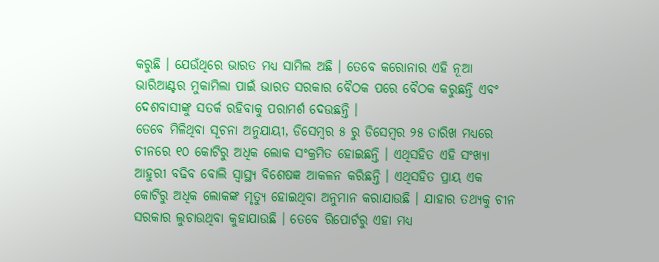କରୁଛି । ଯେଉଁଥିରେ ଭାରତ ମଧ୍ୟ ସାମିଲ ଅଛି । ତେବେ କରୋନାର ଏହି ନୂଆ ଭାରିଆଣ୍ଟର ମୁକାମିଲା ପାଇଁ ଭାରତ ସରକାର ବୈଠକ ପରେ ବୈଠକ କରୁଛନ୍ତି ଏବଂ ଦେଶବାସୀଙ୍କୁ ସତର୍କ ରହିବାକୁ ପରାମର୍ଶ ଦେଉଛନ୍ତି ।
ତେବେ ମିଳିଥିବା ସୂଚନା ଅନୁଯାୟୀ, ଡିସେମ୍ବର ୫ ରୁ ଡିସେମ୍ବର ୨୫ ତାରିଖ ମଧ୍ୟରେ ଚୀନରେ ୧୦ କୋଟିରୁ ଅଧିକ ଲୋକ ସଂକ୍ରମିତ ହୋଇଛନ୍ତି । ଏଥିସହିତ ଏହି ସଂଖ୍ୟା ଆହୁରୀ ବଢିବ ବୋଲି ସ୍ୱାସ୍ଥ୍ୟ ବିଶେଷଜ୍ଞ ଆକଳନ କରିଛନ୍ତି । ଏଥିସହିତ ପ୍ରାୟ ଏକ କୋଟିରୁ ଅଧିକ ଲୋକଙ୍କ ମୃତ୍ୟୁ ହୋଇଥିବା ଅନୁମାନ କରାଯାଉଛି । ଯାହାର ତଥ୍ୟକୁ ଚୀନ ସରକାର ଲୁଚାଉଥିବା କୁହାଯାଉଛି । ତେବେ ରିପୋର୍ଟରୁ ଏହା ମଧ୍ୟ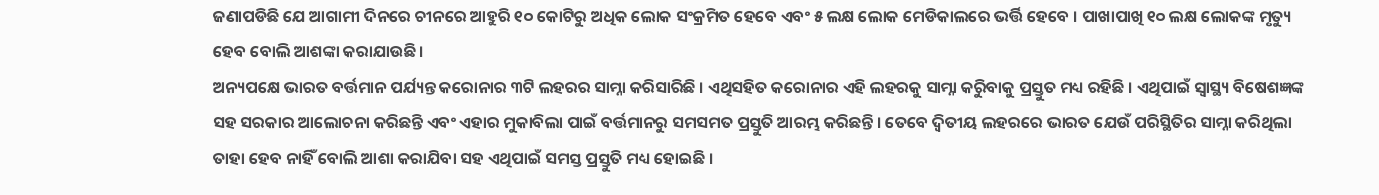ଜଣାପଡିଛି ଯେ ଆଗାମୀ ଦିନରେ ଚୀନରେ ଆହୁରି ୧୦ କୋଟିରୁ ଅଧିକ ଲୋକ ସଂକ୍ରମିତ ହେବେ ଏବଂ ୫ ଲକ୍ଷ ଲୋକ ମେଡିକାଲରେ ଭର୍ତ୍ତି ହେବେ । ପାଖାପାଖି ୧୦ ଲକ୍ଷ ଲୋକଙ୍କ ମୃତ୍ୟୁ ହେବ ବୋଲି ଆଶଙ୍କା କରାଯାଉଛି ।
ଅନ୍ୟପକ୍ଷେ ଭାରତ ବର୍ତ୍ତମାନ ପର୍ଯ୍ୟନ୍ତ କରୋନାର ୩ଟି ଲହରର ସାମ୍ନା କରିସାରିଛି । ଏଥିସହିତ କରୋନାର ଏହି ଲହରକୁ ସାମ୍ନା କରିୁବାକୁ ପ୍ରସ୍ତୁତ ମଧ୍ୟ ରହିଛି । ଏଥିପାଇଁ ସ୍ୱାସ୍ଥ୍ୟ ବିଷେଶଜ୍ଞଙ୍କ ସହ ସରକାର ଆଲୋଚନା କରିଛନ୍ତି ଏବଂ ଏହାର ମୁକାବିଲା ପାଇଁ ବର୍ତ୍ତମାନରୁ ସମସମତ ପ୍ରସ୍ତୁତି ଆରମ୍ଭ କରିଛନ୍ତି । ତେବେ ଦ୍ୱିତୀୟ ଲହରରେ ଭାରତ ଯେଉଁ ପରିସ୍ଥିତିର ସାମ୍ନା କରିଥିଲା ତାହା ହେବ ନାହିଁ ବୋଲି ଆଶା କରାଯିବା ସହ ଏଥିପାଇଁ ସମସ୍ତ ପ୍ରସ୍ତୁତି ମଧ୍ୟ ହୋଇଛି ।